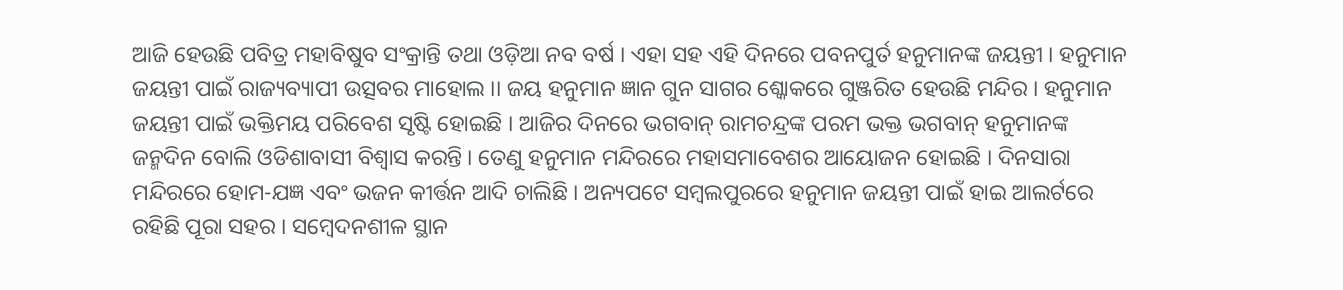ଆଜି ହେଉଛି ପବିତ୍ର ମହାବିଷୁବ ସଂକ୍ରାନ୍ତି ତଥା ଓଡ଼ିଆ ନବ ବର୍ଷ । ଏହା ସହ ଏହି ଦିନରେ ପବନପୁର୍ତ ହନୁମାନଙ୍କ ଜୟନ୍ତୀ । ହନୁମାନ ଜୟନ୍ତୀ ପାଇଁ ରାଜ୍ୟବ୍ୟାପୀ ଉତ୍ସବର ମାହୋଲ ।। ଜୟ ହନୁମାନ ଜ୍ଞାନ ଗୁନ ସାଗର ଶ୍କୋକରେ ଗୁଞ୍ଜରିତ ହେଉଛି ମନ୍ଦିର । ହନୁମାନ ଜୟନ୍ତୀ ପାଇଁ ଭକ୍ତିମୟ ପରିବେଶ ସୃଷ୍ଟି ହୋଇଛି । ଆଜିର ଦିନରେ ଭଗବାନ୍ ରାମଚନ୍ଦ୍ରଙ୍କ ପରମ ଭକ୍ତ ଭଗବାନ୍ ହନୁମାନଙ୍କ ଜନ୍ମଦିନ ବୋଲି ଓଡିଶାବାସୀ ବିଶ୍ୱାସ କରନ୍ତି । ତେଣୁ ହନୁମାନ ମନ୍ଦିରରେ ମହାସମାବେଶର ଆୟୋଜନ ହୋଇଛି । ଦିନସାରା ମନ୍ଦିରରେ ହୋମ-ଯଜ୍ଞ ଏବଂ ଭଜନ କୀର୍ତ୍ତନ ଆଦି ଚାଲିଛି । ଅନ୍ୟପଟେ ସମ୍ବଲପୁରରେ ହନୁମାନ ଜୟନ୍ତୀ ପାଇଁ ହାଇ ଆଲର୍ଟରେ ରହିଛି ପୂରା ସହର । ସମ୍ବେଦନଶୀଳ ସ୍ଥାନ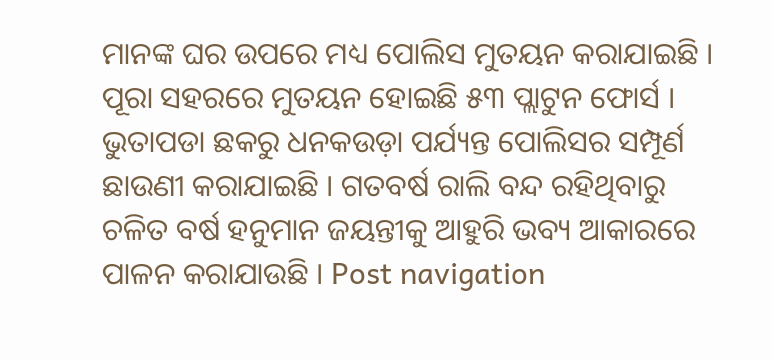ମାନଙ୍କ ଘର ଉପରେ ମଧ୍ୟ ପୋଲିସ ମୁତୟନ କରାଯାଇଛି । ପୂରା ସହରରେ ମୁତୟନ ହୋଇଛି ୫୩ ପ୍ଲାଟୁନ ଫୋର୍ସ । ଭୁତାପଡା ଛକରୁ ଧନକଉଡ଼ା ପର୍ଯ୍ୟନ୍ତ ପୋଲିସର ସମ୍ପୂର୍ଣ ଛାଉଣୀ କରାଯାଇଛି । ଗତବର୍ଷ ରାଲି ବନ୍ଦ ରହିଥିବାରୁ ଚଳିତ ବର୍ଷ ହନୁମାନ ଜୟନ୍ତୀକୁ ଆହୁରି ଭବ୍ୟ ଆକାରରେ ପାଳନ କରାଯାଉଛି । Post navigation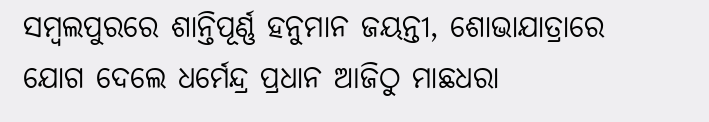ସମ୍ବଲପୁରରେ ଶାନ୍ତିପୂର୍ଣ୍ଣ ହନୁମାନ ଜୟନ୍ତୀ, ଶୋଭାଯାତ୍ରାରେ ଯୋଗ ଦେଲେ ଧର୍ମେନ୍ଦ୍ର ପ୍ରଧାନ ଆଜିଠୁ ମାଛଧରା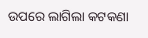ଉପରେ ଲାଗିଲା କଟକଣା